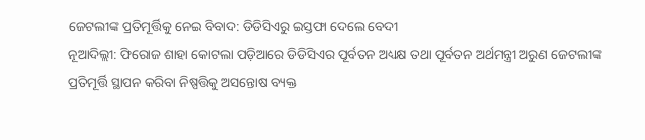ଜେଟଲୀଙ୍କ ପ୍ରତିମୂର୍ତ୍ତିକୁ ନେଇ ବିବାଦ: ଡିଡିସିଏରୁ ଇସ୍ତଫା ଦେଲେ ବେଦୀ
ନୂଆଦିଲ୍ଲୀ: ଫିରୋଜ ଶାହା କୋଟଲା ପଡ଼ିଆରେ ଡିଡିସିଏର ପୂର୍ବତନ ଅଧ୍ୟକ୍ଷ ତଥା ପୂର୍ବତନ ଅର୍ଥମନ୍ତ୍ରୀ ଅରୁଣ ଜେଟଲୀଙ୍କ ପ୍ରତିମୂର୍ତ୍ତି ସ୍ଥାପନ କରିବା ନିଷ୍ପତ୍ତିକୁ ଅସନ୍ତୋଷ ବ୍ୟକ୍ତ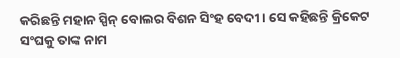କରିଛନ୍ତି ମହାନ ସ୍ପିନ୍ ବୋଲର ବିଶନ ସିଂହ ବେଦୀ । ସେ କହିଛନ୍ତି କ୍ରିକେଟ ସଂଘକୁ ତାଙ୍କ ନାମ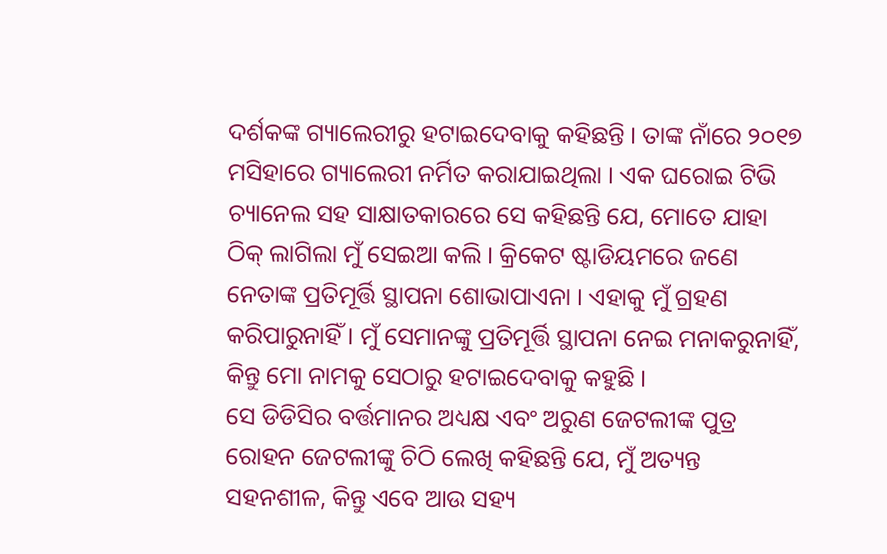ଦର୍ଶକଙ୍କ ଗ୍ୟାଲେରୀରୁ ହଟାଇଦେବାକୁ କହିଛନ୍ତି । ତାଙ୍କ ନାଁରେ ୨୦୧୭ ମସିହାରେ ଗ୍ୟାଲେରୀ ନର୍ମିତ କରାଯାଇଥିଲା । ଏକ ଘରୋଇ ଟିଭି ଚ୍ୟାନେଲ ସହ ସାକ୍ଷାତକାରରେ ସେ କହିଛନ୍ତି ଯେ, ମୋତେ ଯାହା ଠିକ୍ ଲାଗିଲା ମୁଁ ସେଇଆ କଲି । କ୍ରିକେଟ ଷ୍ଟାଡିୟମରେ ଜଣେ ନେତାଙ୍କ ପ୍ରତିମୂର୍ତ୍ତି ସ୍ଥାପନା ଶୋଭାପାଏନା । ଏହାକୁ ମୁଁ ଗ୍ରହଣ କରିପାରୁନାହିଁ । ମୁଁ ସେମାନଙ୍କୁ ପ୍ରତିମୂର୍ତ୍ତି ସ୍ଥାପନା ନେଇ ମନାକରୁନାହିଁ, କିନ୍ତୁ ମୋ ନାମକୁ ସେଠାରୁ ହଟାଇଦେବାକୁ କହୁଛି ।
ସେ ଡିଡିସିର ବର୍ତ୍ତମାନର ଅଧ୍ୟକ୍ଷ ଏବଂ ଅରୁଣ ଜେଟଲୀଙ୍କ ପୁତ୍ର ରୋହନ ଜେଟଲୀଙ୍କୁ ଚିଠି ଲେଖି କହିଛନ୍ତି ଯେ, ମୁଁ ଅତ୍ୟନ୍ତ ସହନଶୀଳ, କିନ୍ତୁ ଏବେ ଆଉ ସହ୍ୟ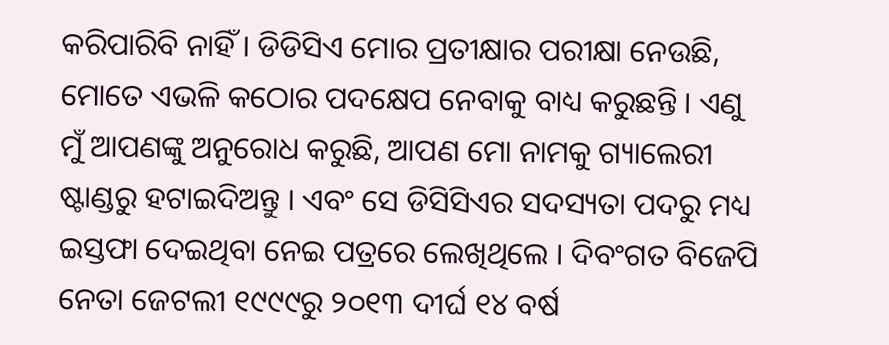କରିପାରିବି ନାହିଁ । ଡିଡିସିଏ ମୋର ପ୍ରତୀକ୍ଷାର ପରୀକ୍ଷା ନେଉଛି, ମୋତେ ଏଭଳି କଠୋର ପଦକ୍ଷେପ ନେବାକୁ ବାଧ୍ୟ କରୁଛନ୍ତି । ଏଣୁ ମୁଁ ଆପଣଙ୍କୁ ଅନୁରୋଧ କରୁଛି, ଆପଣ ମୋ ନାମକୁ ଗ୍ୟାଲେରୀ ଷ୍ଟାଣ୍ଡରୁ ହଟାଇଦିଅନ୍ତୁ । ଏବଂ ସେ ଡିସିସିଏର ସଦସ୍ୟତା ପଦରୁ ମଧ୍ୟ ଇସ୍ତଫା ଦେଇଥିବା ନେଇ ପତ୍ରରେ ଲେଖିଥିଲେ । ଦିବଂଗତ ବିଜେପି ନେତା ଜେଟଲୀ ୧୯୯୯ରୁ ୨୦୧୩ ଦୀର୍ଘ ୧୪ ବର୍ଷ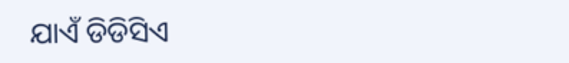ଯାଏଁ ଡିଡିସିଏ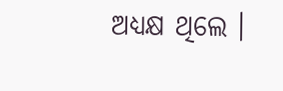ଅଧ୍ୟକ୍ଷ ଥିଲେ ।